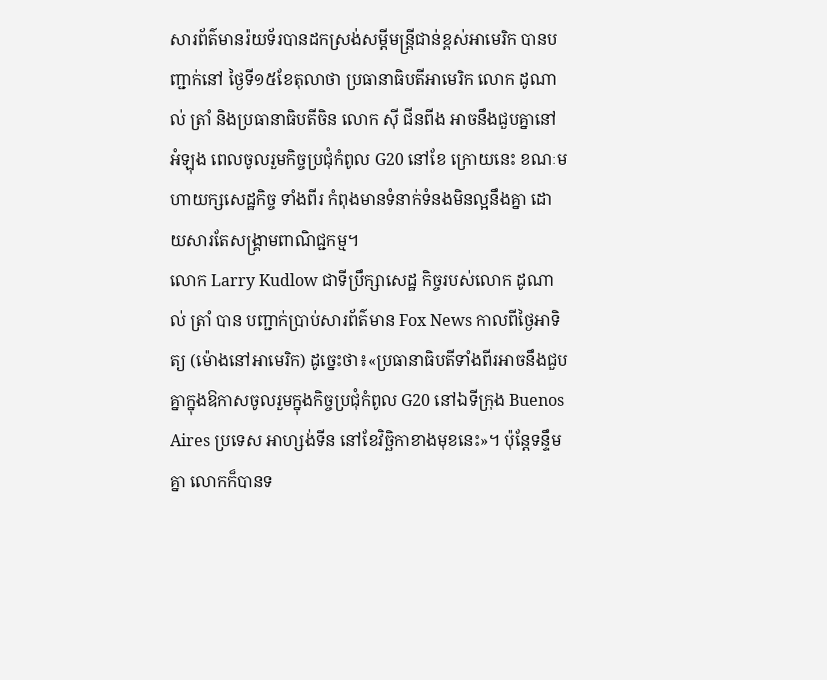សារព័ត៌មានរ៉យទ័របានដកស្រង់សម្តីមន្ត្រីជាន់ខ្ពស់អាមេរិក បានបញ្ជាក់នៅ ថ្ងៃទី១៥ខែតុលាថា ប្រធានាធិបតីអាមេរិក លោក ដូណាល់ ត្រាំ និងប្រធានាធិបតីចិន លោក ស៊ី ជីនពីង អាចនឹងជួបគ្នានៅអំឡុង ពេលចូលរួមកិច្ចប្រជុំកំពូល G20 នៅខែ ក្រោយនេះ ខណៈមហាយក្សសេដ្ឋកិច្ច ទាំងពីរ កំពុងមានទំនាក់ទំនងមិនល្អនឹងគ្នា ដោយសារតែសង្រ្គាមពាណិជ្ជកម្ម។
លោក Larry Kudlow ជាទីប្រឹក្សាសេដ្ឋ កិច្ចរបស់លោក ដូណាល់ ត្រាំ បាន បញ្ជាក់ប្រាប់សារព័ត៌មាន Fox News កាលពីថ្ងៃអាទិត្យ (ម៉ោងនៅអាមេរិក) ដូច្នេះថា៖«ប្រធានាធិបតីទាំងពីរអាចនឹងជួបគ្នាក្នុងឱកាសចូលរួមក្នុងកិច្ចប្រជុំកំពូល G20 នៅឯទីក្រុង Buenos Aires ប្រទេស អាហ្សង់ទីន នៅខែវិច្ឆិកាខាងមុខនេះ»។ ប៉ុន្តែទន្ទឹមគ្នា លោកក៏បានទ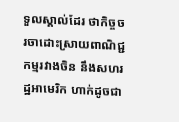ទួលស្គាល់ដែរ ថាកិច្ចចរចាដោះស្រាយពាណិជ្ជកម្មរវាងចិន នឹងសហរដ្ឋអាមេរិក ហាក់ដូចជា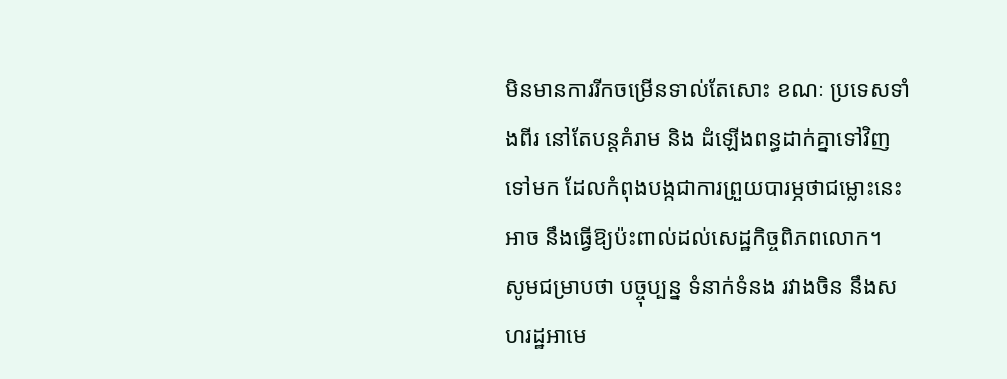មិនមានការរីកចម្រើនទាល់តែសោះ ខណៈ ប្រទេសទាំងពីរ នៅតែបន្តគំរាម និង ដំឡើងពន្ធដាក់គ្នាទៅវិញទៅមក ដែលកំពុងបង្កជាការព្រួយបារម្ភថាជម្លោះនេះអាច នឹងធ្វើឱ្យប៉ះពាល់ដល់សេដ្ឋកិច្ចពិភពលោក។
សូមជម្រាបថា បច្ចុប្បន្ន ទំនាក់ទំនង រវាងចិន នឹងសហរដ្ឋអាមេ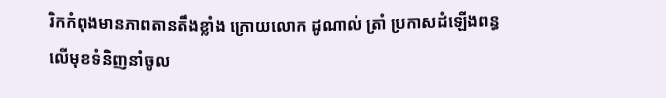រិកកំពុងមានភាពតានតឹងខ្លាំង ក្រោយលោក ដូណាល់ ត្រាំ ប្រកាសដំឡើងពន្ធលើមុខទំនិញនាំចូល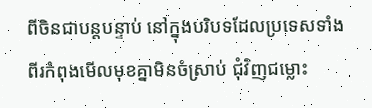ពីចិនជាបន្តបន្ទាប់ នៅក្នុងបរិបទដែលប្រទេសទាំងពីរកំពុងមើលមុខគ្នាមិនចំស្រាប់ ជុំវិញជម្លោះ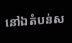នៅឯតំបន់ស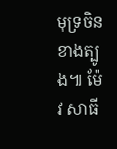មុទ្រចិនខាងត្បូង៕ ម៉ែវ សាធី